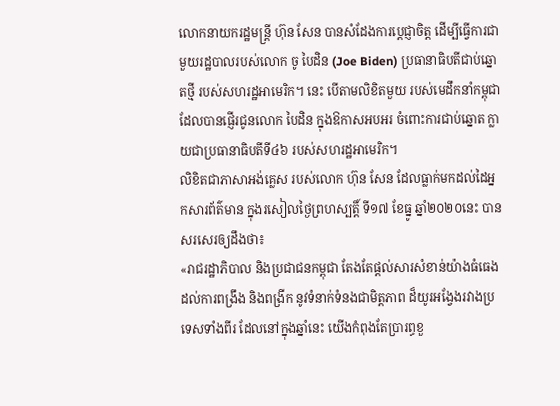លោកនាយករដ្ឋមន្ត្រី ហ៊ុន សែន បានសំដែងការប្ដេជ្ញាចិត្ត ដើម្បីធ្វើការជាមួយរដ្ឋបាលរបស់លោក ចូ បៃដិន (Joe Biden) ប្រធានាធិបតីជាប់ឆ្នោតថ្មី របស់សហរដ្ឋអាមេរិក។ នេះ បើតាមលិខិតមួយ របស់មេដឹកនាំកម្ពុជា ដែលបានផ្ញើរជូនលោក បៃដិន ក្នុងឱកាសអបអរ ចំពោះការជាប់ឆ្នោត ក្លាយជាប្រធានាធិបតីទី៤៦ របស់សហរដ្ឋអាមេរិក។
លិខិតជាភាសាអង់គ្លេស របស់លោក ហ៊ុន សែន ដែលធ្លាក់មកដល់ដៃអ្នកសារព័ត៌មាន ក្នុងរសៀលថ្ងៃព្រហស្បត្តិ៍ ទី១៧ ខែធ្នូ ឆ្នាំ២០២០នេះ បានសរសេរឲ្យដឹងថា៖
«រាជរដ្ឋាភិបាល និងប្រជាជនកម្ពុជា តែងតែផ្តល់សារសំខាន់យ៉ាងធំធេង ដល់ការពង្រឹង និងពង្រីក នូវទំនាក់ទំនងជាមិត្តភាព ដ៏យូរអង្វែងរវាងប្រទេសទាំងពីរ ដែលនៅក្នុងឆ្នាំនេះ យើងកំពុងតែប្រារព្ធខួ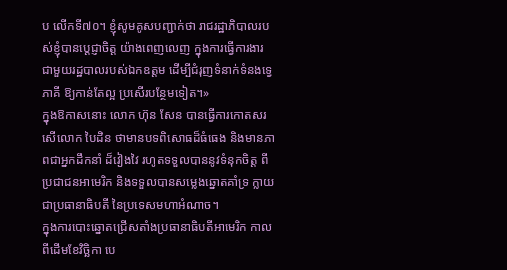ប លើកទី៧០។ ខ្ញុំសូមគូសបញ្ជាក់ថា រាជរដ្ឋាភិបាលរបស់ខ្ញុំបានប្តេជ្ញាចិត្ត យ៉ាងពេញលេញ ក្នុងការធ្វើការងារ ជាមួយរដ្ឋបាលរបស់ឯកឧត្តម ដើម្បីជំរុញទំនាក់ទំនងទ្វេភាគី ឱ្យកាន់តែល្អ ប្រសើរបន្ថែមទៀត។»
ក្នុងឱកាសនោះ លោក ហ៊ុន សែន បានធ្វើការកោតសរសើលោក បៃដិន ថាមានបទពិសោធដ៏ធំធេង និងមានភាពជាអ្នកដឹកនាំ ដ៏វៀងវៃ រហូតទទួលបាននូវទំនុកចិត្ត ពីប្រជាជនអាមេរិក និងទទួលបានសម្លេងឆ្នោតគាំទ្រ ក្លាយជាប្រធានាធិបតី នៃប្រទេសមហាអំណាច។
ក្នុងការបោះឆ្នោតជ្រើសតាំងប្រធានាធិបតីអាមេរិក កាលពីដើមខែវិច្ឆិកា បេ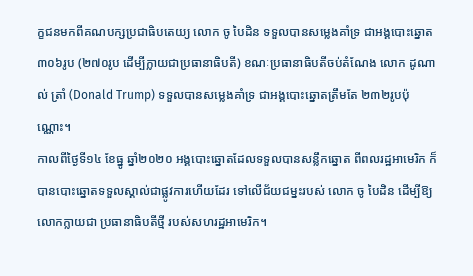ក្ខជនមកពីគណបក្សប្រជាធិបតេយ្យ លោក ចូ បៃដិន ទទួលបានសម្លេងគាំទ្រ ជាអង្គបោះឆ្នោត ៣០៦រូប (២៧០រូប ដើម្បីក្លាយជាប្រធានាធិបតី) ខណៈប្រធានាធិបតីចប់តំណែង លោក ដូណាល់ ត្រាំ (Donald Trump) ទទួលបានសម្លេងគាំទ្រ ជាអង្គបោះឆ្នោតត្រឹមតែ ២៣២រូបប៉ុណ្ណោះ។
កាលពីថ្ងៃទី១៤ ខែធ្នូ ឆ្នាំ២០២០ អង្គបោះឆ្នោតដែលទទួលបានសន្លឹកឆ្នោត ពីពលរដ្ឋអាមេរិក ក៏បានបោះឆ្នោតទទួលស្គាល់ជាផ្លូវការហើយដែរ ទៅលើជ័យជម្នះរបស់ លោក ចូ បៃដិន ដើម្បីឱ្យលោកក្លាយជា ប្រធានាធិបតីថ្មី របស់សហរដ្ឋអាមេរិក។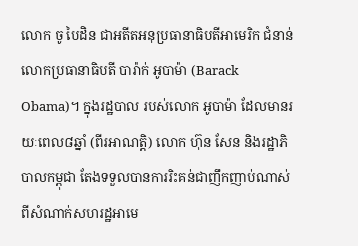លោក ចូ បៃដិន ជាអតីតអនុប្រធានាធិបតីអាមេរិក ជំនាន់លោកប្រធានាធិបតី បារ៉ាក់ អូបាម៉ា (Barack Obama)។ ក្នុងរដ្ឋបាល របស់លោក អូបាម៉ា ដែលមានរយៈពេល៨ឆ្នាំ (ពីរអាណត្តិ) លោក ហ៊ុន សែន និងរដ្ឋាភិបាលកម្ពុជា តែងទទួលបានការរិះគន់ជាញឹកញាប់ណាស់ ពីសំណាក់សហរដ្ឋអាមេ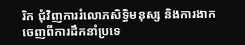រិក ជុំវិញការរំលោភសិទ្ធិមនុស្ស និងការងាកចេញពីការដឹកនាំប្រទេ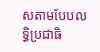សតាមបែបលទ្ធិប្រជាធិ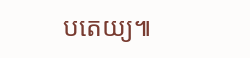បតេយ្យ៕